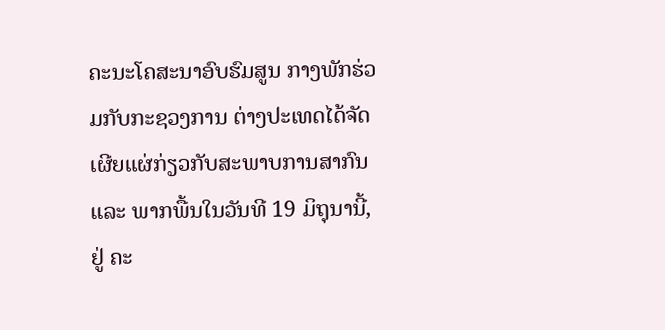ຄະນະໂຄສະນາອົບຮົມສູນ ກາງພັກຮ່ວມກັບກະຊວງການ ຕ່າງປະເທດໄດ້ຈັດ ເຜີຍແຜ່ກ່ຽວກັບສະພາບການສາກົນ
ແລະ ພາກພື້ນໃນວັນທີ 19 ມິຖຸນານີ້, ຢູ່ ຄະ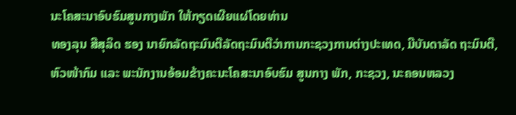ນະໂຄສະນາອົບຮົມສູນກາງພັກ ໃຫ້ກຽດເຜີຍແຜ່ໂດຍທ່ານ
ທອງລຸນ ສີສຸລິດ ຮອງ ນາຍົກລັດຖະມົນຕີລັດຖະມົນຕີວ່າການກະຊວງການຕ່າງປະເທດ, ມີບັນດາລັດ ຖະມົນຕີ,
ຫົວໜ້າກົມ ແລະ ພະນັກງານອ້ອມຂ້າງຄະນະໂຄສະນາອົບຮົມ ສູນກາງ ພັກ, ກະຊວງ, ນະຄອນຫລວງ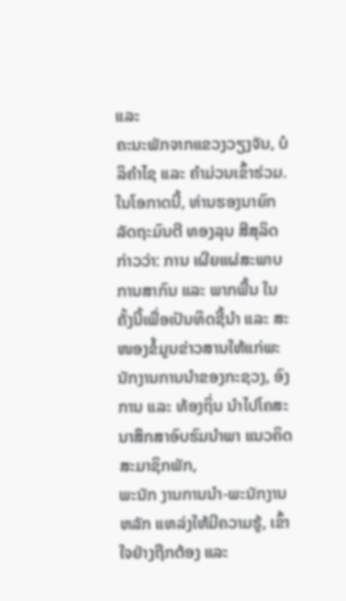ແລະ
ຄະນະພັກຈາກແຂວງວຽງຈັນ, ບໍລິຄຳໄຊ ແລະ ຄຳມ່ວນເຂົ້າຮ່ວມ.
ໃນໂອກາດນີ້, ທ່ານຮອງນາຍົກ ລັດຖະມົນຕີ ທອງລຸນ ສີສຸລິດ
ກ່າວວ່າ: ການ ເຜີຍແຜ່ສະພາບການສາກົນ ແລະ ພາກພື້ນ ໃນຄັ້ງນີ້ເພື່ອເປັນທິດຊີ້ນຳ ແລະ ສະ ໜອງຂໍ້ມູນຂ່າວສານໃຫ້ແກ່ພະ
ນັກງານການນຳຂອງກະຊວງ, ອົງການ ແລະ ທ້ອງຖິ່ນ ນຳໄປໂຄສະນາສຶກສາອົບຮົມນຳພາ ແນວຄິດສະມາຊິກພັກ,
ພະນັກ ງານການນຳ-ພະນັກງານຫລັກ ແຫລ່ງໃຫ້ມີຄວາມຮູ້, ເຂົ້າໃຈຢ່າງຖືກຕ້ອງ ແລະ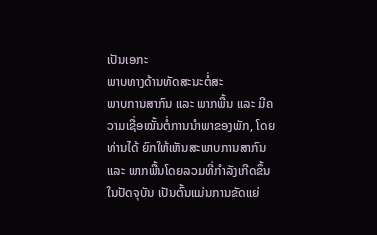ເປັນເອກະ
ພາບທາງດ້ານທັດສະນະຕໍ່ສະ
ພາບການສາກົນ ແລະ ພາກພື້ນ ແລະ ມີຄວາມເຊື່ອໝັ້ນຕໍ່ການນຳພາຂອງພັກ, ໂດຍທ່ານໄດ້ ຍົກໃຫ້ເຫັນສະພາບການສາກົນ
ແລະ ພາກພື້ນໂດຍລວມທີ່ກຳລັງເກີດຂຶ້ນໃນປັດຈຸບັນ ເປັນຕົ້ນແມ່ນການຂັດແຍ່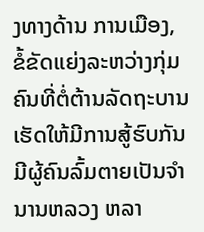ງທາງດ້ານ ການເມືອງ,
ຂໍ້ຂັດແຍ່ງລະຫວ່າງກຸ່ມຄົນທີ່ຕໍ່ຕ້ານລັດຖະບານເຮັດໃຫ້ມີການສູ້ຮົບກັນ ມີຜູ້ຄົນລົ້ມຕາຍເປັນຈຳນານຫລວງ ຫລາ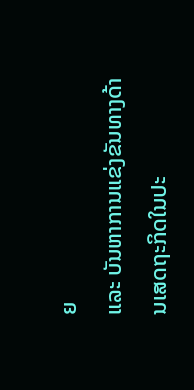ຍ
ແລະ ບັນຫາການແຂ່ງຂັນທາງດ້ານເສດຖະກິດໃນປະ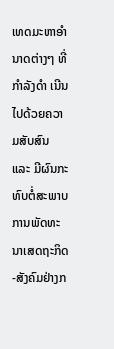ເທດມະຫາອຳນາດຕ່າງໆ ທີ່ກຳລັງດຳ ເນີນໄປດ້ວຍຄວາມສັບສົນ
ແລະ ມີຜົນກະທົບຕໍ່ສະພາບການພັດທະນາເສດຖະກິດ-ສັງຄົມຢ່າງກ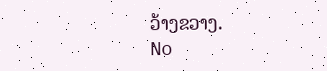ວ້າງຂວາງ.
No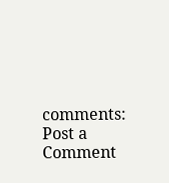comments:
Post a Comment